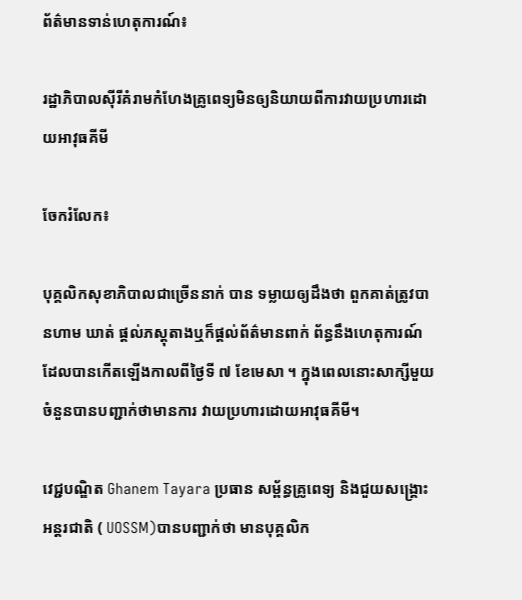ព័ត៌មានទាន់ហេតុការណ៍៖

រដ្ឋាភិបាលស៊ីរីគំរាមកំហែងគ្រូពេទ្យមិនឲ្យនិយាយពីការវាយប្រហារដោយអាវុធគីមី

ចែករំលែក៖

បុគ្គលិកសុខាភិបាលជាច្រើននាក់ បាន ទម្លាយឲ្យដឹងថា ពួកគាត់ត្រូវបានហាម ឃាត់ ផ្តល់ភស្តុតាងឬក៏ផ្តល់ព័ត៌មានពាក់ ព័ន្ធនឹងហេតុការណ៍ដែលបានកើតឡើងកាលពីថ្ងៃទី ៧ ខែមេសា ។ ក្នុងពេលនោះសាក្សីមួយចំនួនបានបញ្ជាក់ថាមានការ វាយប្រហារដោយអាវុធគីមី។

វេជ្ជបណ្ឌិត Ghanem Tayara ប្រធាន សម្ព័ន្ធគ្រូពេទ្យ និងជួយសង្គ្រោះអន្តរជាតិ ( UOSSM)បានបញ្ជាក់ថា មានបុគ្គលិក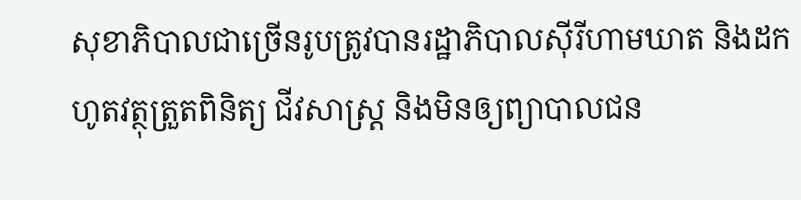សុខាភិបាលជាច្រើនរូបត្រូវបានរដ្ឋាភិបាលស៊ីរីហាមឃាត និងដកហូតវត្ថុត្រួតពិនិត្យ ជីវសាស្ត្រ និងមិនឲ្យព្យាបាលជន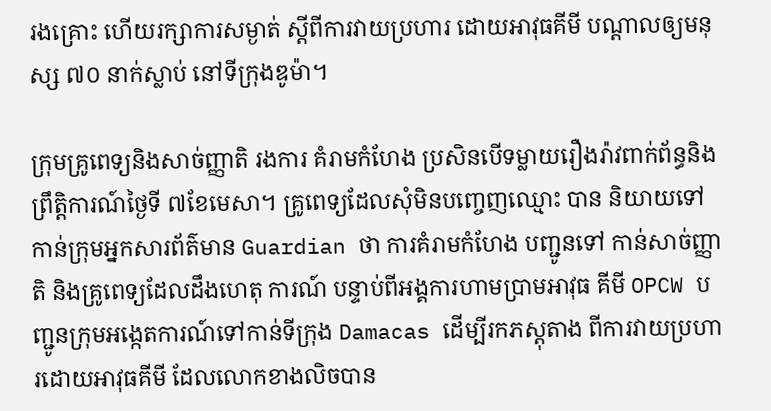រងគ្រោះ ហើយរក្សាការសម្ងាត់ ស្តីពីការវាយប្រហារ ដោយអាវុធគីមី បណ្តាលឲ្យមនុស្ស ៧០ នាក់ស្លាប់ នៅទីក្រុងឌូម៉ា។

ក្រុមគ្រូពេទ្យនិងសាច់ញ្ញាតិ រងការ គំរាមកំហែង ប្រសិនបើទម្លាយរឿងរ៉ាវពាក់ព័ន្ធនិង ព្រឹត្តិការណ៍ថ្ងៃទី ៧ខែមេសា។ គ្រូពេទ្យដែលសុំមិនបញ្ចេញឈ្មោះ បាន និយាយទៅកាន់ក្រុមអ្នកសារព័ត៌មាន Guardian ថា ការគំរាមកំហែង បញ្ជូនទៅ កាន់សាច់ញ្ញាតិ និងគ្រូពេទ្យដែលដឹងហេតុ ការណ៍ បន្ទាប់ពីអង្គការហាមប្រាមអាវុធ គីមី OPCW បញ្ជូនក្រុមអង្កេតការណ៍ទៅកាន់ទីក្រុង Damacas ដើម្បីរកភស្តុតាង ពីការវាយប្រហារដោយអាវុធគីមី ដែលលោកខាងលិចបាន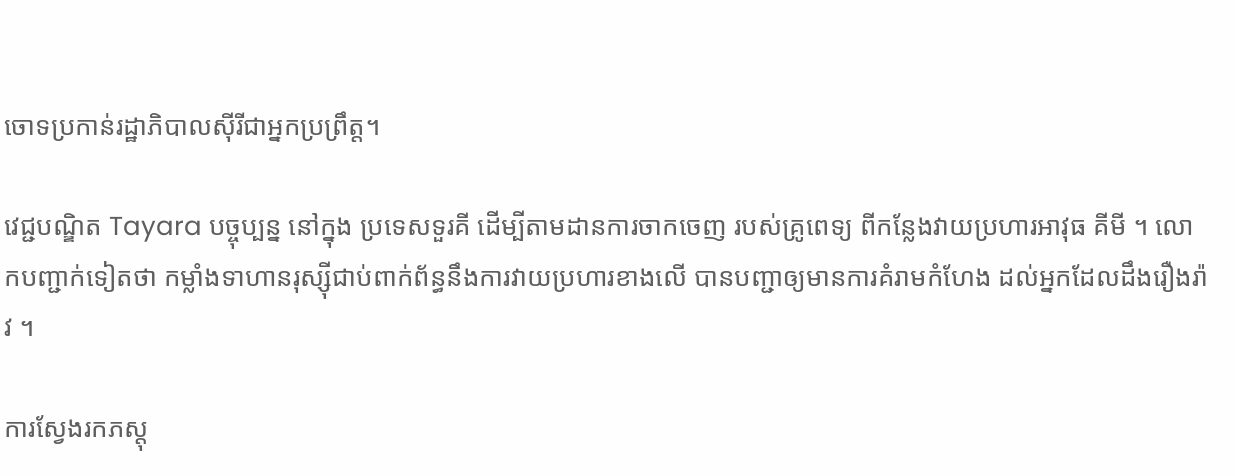ចោទប្រកាន់រដ្ឋាភិបាលស៊ីរីជាអ្នកប្រព្រឹត្ត។

វេជ្ជបណ្ឌិត Tayara បច្ចុប្បន្ន នៅក្នុង ប្រទេសទួរគី ដើម្បីតាមដានការចាកចេញ របស់គ្រូពេទ្យ ពីកន្លែងវាយប្រហារអាវុធ គីមី ។ លោកបញ្ជាក់ទៀតថា កម្លាំងទាហានរុស្ស៊ីជាប់ពាក់ព័ន្ធនឹងការវាយប្រហារខាងលើ បានបញ្ជាឲ្យមានការគំរាមកំហែង ដល់អ្នកដែលដឹងរឿងរ៉ាវ ។

ការស្វែងរកភស្តុ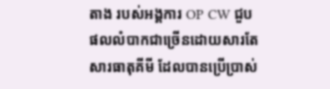តាង របស់អង្គការ OP CW ជួបផលលំបាកជាច្រើនដោយសារតែសារធាតុគីមី ដែលបានប្រើប្រាស់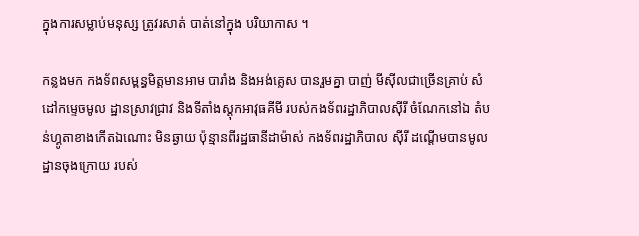ក្នុងការសម្លាប់មនុស្ស ត្រូវរសាត់ បាត់នៅក្នុង បរិយាកាស ។

កន្លងមក កងទ័ពសម្ពន្ធមិត្តមានអាម បារាំង និងអង់គ្លេស បានរួមគ្នា បាញ់ មីស៊ីលជាច្រើនគ្រាប់ សំដៅកម្ទេចមូល ដ្ឋានស្រាវជ្រាវ និងទីតាំងស្តុកអាវុធគីមី របស់កងទ័ពរដ្ឋាភិបាលស៊ីរី ចំណែកនៅឯ តំបន់ហ្គូតាខាងកើតឯណោះ មិនឆ្ងាយ ប៉ុន្មានពីរដ្ឋធានីដាម៉ាស់ កងទ័ពរដ្ឋាភិបាល ស៊ីរី ដណ្តើមបានមូលដ្ឋានចុងក្រោយ របស់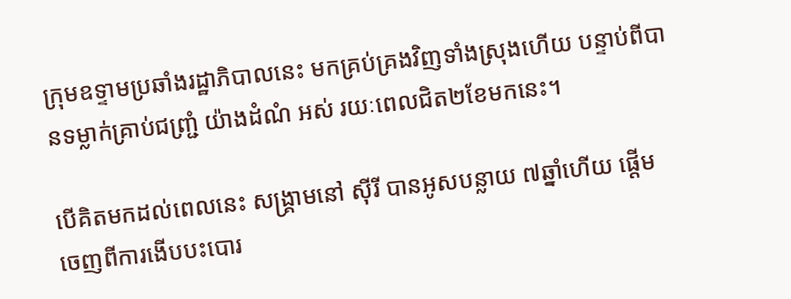ក្រុមឧទ្ទាមប្រឆាំងរដ្ឋាភិបាលនេះ មកគ្រប់គ្រងវិញទាំងស្រុងហើយ បន្ទាប់ពីបានទម្លាក់គ្រាប់ជញ្ជ្រំ យ៉ាងដំណំ អស់ រយៈពេលជិត២ខែមកនេះ។

បើគិតមកដល់ពេលនេះ សង្រ្គាមនៅ ស៊ីរី បានអូសបន្លាយ ៧ឆ្នាំហើយ ផ្តើម ចេញពីការងើបបះបោរ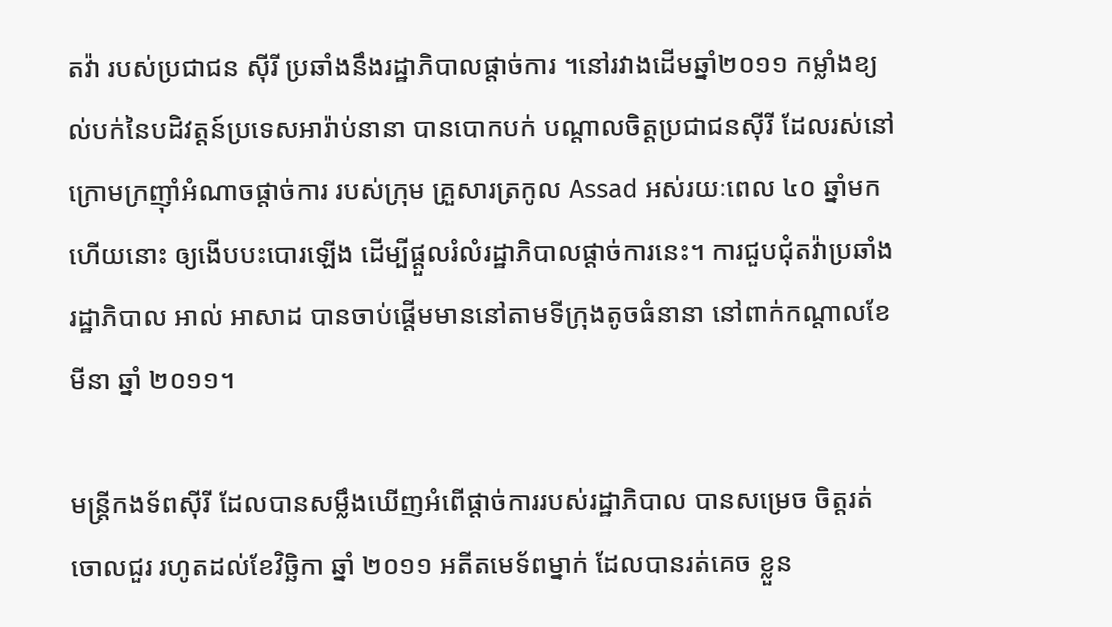តវ៉ា របស់ប្រជាជន ស៊ីរី ប្រឆាំងនឹងរដ្ឋាភិបាលផ្តាច់ការ ។នៅរវាងដើមឆ្នាំ២០១១ កម្លាំងខ្យល់បក់នៃបដិវត្តន៍ប្រទេសអារ៉ាប់នានា បានបោកបក់ បណ្តាលចិត្តប្រជាជនស៊ីរី ដែលរស់នៅក្រោមក្រញ៉ាំអំណាចផ្តាច់ការ របស់ក្រុម គ្រួសារត្រកូល Assad អស់រយៈពេល ៤០ ឆ្នាំមកហើយនោះ ឲ្យងើបបះបោរឡើង ដើម្បីផ្តួលរំលំរដ្ឋាភិបាលផ្តាច់ការនេះ។ ការជួបជុំតវ៉ាប្រឆាំងរដ្ឋាភិបាល អាល់ អាសាដ បានចាប់ផ្តើមមាននៅតាមទីក្រុងតូចធំនានា នៅពាក់កណ្តាលខែមីនា ឆ្នាំ ២០១១។

មន្ត្រីកងទ័ពស៊ីរី ដែលបានសម្លឹងឃើញអំពើផ្តាច់ការរបស់រដ្ឋាភិបាល បានសម្រេច ចិត្តរត់ចោលជួរ រហូតដល់ខែវិច្ឆិកា ឆ្នាំ ២០១១ អតីតមេទ័ពម្នាក់ ដែលបានរត់គេច ខ្លួន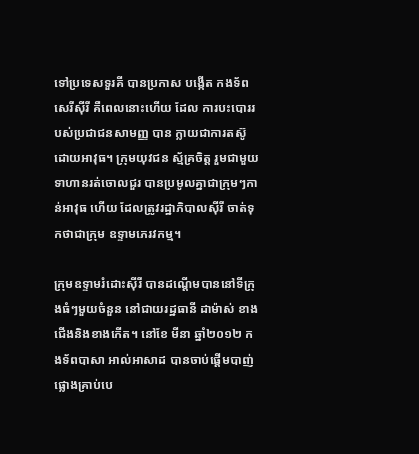ទៅប្រទេសទួរគី បានប្រកាស បង្កើត កងទ័ពសេរីស៊ីរី គឺពេលនោះហើយ ដែល ការបះបោររបស់ប្រជាជនសាមញ្ញ បាន ក្លាយជាការតស៊ូដោយអាវុធ។ ក្រុមយុវជន ស្ម័គ្រចិត្ត រួមជាមួយទាហានរត់ចោលជួរ បានប្រមូលគ្នាជាក្រុមៗកាន់អាវុធ ហើយ ដែលត្រូវរដ្ឋាភិបាលស៊ីរី ចាត់ទុកថាជាក្រុម ឧទ្ទាមភេរវកម្ម។

ក្រុមឧទ្ទាមរំដោះស៊ីរី បានដណ្តើមបាននៅទីក្រុងធំៗមួយចំនួន នៅជាយរដ្ឋធានី ដាម៉ាស់ ខាងជើងនិងខាងកើត។ នៅខែ មីនា ឆ្នាំ២០១២ កងទ័ពបាសា អាល់អាសាដ បានចាប់ផ្តើមបាញ់ផ្លោងគ្រាប់បេ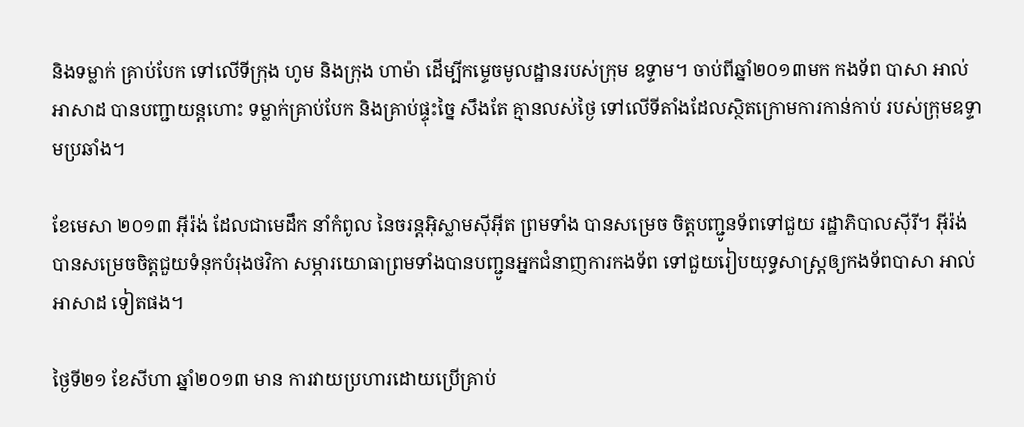និងទម្លាក់ គ្រាប់បែក ទៅលើទីក្រុង ហូម និងក្រុង ហាម៉ា ដើម្បីកម្ទេចមូលដ្ឋានរបស់ក្រុម ឧទ្ទាម។ ចាប់ពីឆ្នាំ២០១៣មក កងទ័ព បាសា អាល់អាសាដ បានបញ្ជាយន្តហោះ ទម្លាក់គ្រាប់បែក និងគ្រាប់ផ្ទុះច្នៃ សឹងតែ គ្មានលស់ថ្ងៃ ទៅលើទីតាំងដែលស្ថិតក្រោមការកាន់កាប់ របស់ក្រុមឧទ្ទាមប្រឆាំង។

ខែមេសា ២០១៣ អុីរ៉ង់ ដែលជាមេដឹក នាំកំពូល នៃចរន្តអ៊ិស្លាមសុីអុីត ព្រមទាំង បានសម្រេច ចិត្តបញ្ជូនទ័ពទៅជួយ រដ្ឋាភិបាលស៊ីរី។ អុីរ៉ង់ បានសម្រេចចិត្តជួយទំនុកបំរុងថវិកា សម្ភារយោធាព្រមទាំងបានបញ្ជូនអ្នកជំនាញការកងទ័ព ទៅជួយរៀបយុទ្ធសាស្ត្រឲ្យកងទ័ពបាសា អាល់អាសាដ ទៀតផង។

ថ្ងៃទី២១ ខែសីហា ឆ្នាំ២០១៣ មាន ការវាយប្រហារដោយប្រើគ្រាប់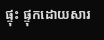ផ្ទុះ ផ្ទុកដោយសារ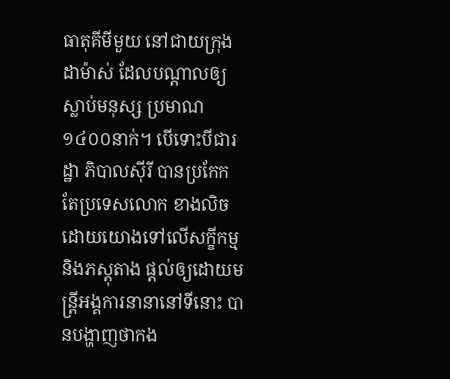ធាតុគីមីមួយ នៅជាយក្រុង ដាម៉ាស់ ដែលបណ្តាលឲ្យស្លាប់មនុស្ស ប្រមាណ១៤០០នាក់។ បើទោះបីជារដ្ឋា ភិបាលស៊ីរី បានប្រកែក តែប្រទេសលោក ខាងលិច ដោយយោងទៅលើសក្ខីកម្ម និងភស្តុតាង ផ្តល់ឲ្យដោយមន្ត្រីអង្គការនានានៅទីនោះ បានបង្ហាញថាកង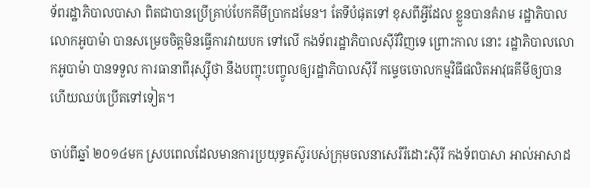ទ័ពរដ្ឋាភិបាលបាសា ពិតជាបានប្រើគ្រាប់បែកគីមីប្រាកដមែន។ តែទីបំផុតទៅ ខុសពីអ្វីដែល ខ្លួនបានគំរាម រដ្ឋាភិបាលលោកអូបាម៉ា បានសម្រេចចិត្តមិនធ្វើការវាយបក ទៅលើ កងទ័ពរដ្ឋាភិបាលស៊ីរីវិញទេ ព្រោះកាល នោះ រដ្ឋាភិបាលលោកអូបាម៉ា បានទទួល ការធានាពីរុស្ស៊ីថា នឹងបញ្ចុះបញ្ចូលឲ្យរដ្ឋាភិបាលស៊ីរី កម្ទេចចោលកម្មវិធីផលិតអាវុធគីមីឲ្យបាន ហើយឈប់ប្រើតទៅទៀត។

ចាប់ពីឆ្នាំ ២០១៤មក ស្របពេលដែលមានការប្រយុទ្ធតស៊ូរបស់ក្រុមចលនាសេរីរំដោះស៊ីរី កងទ័ពបាសា អាល់អាសាដ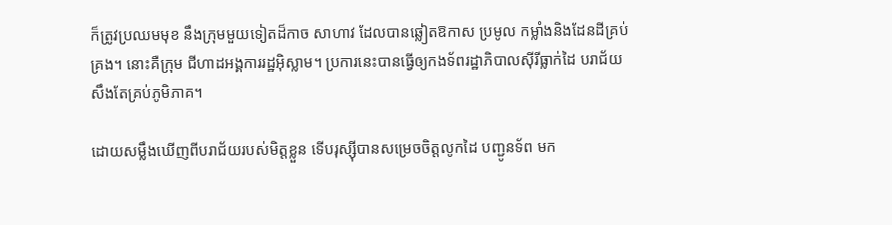ក៏ត្រូវប្រឈមមុខ នឹងក្រុមមួយទៀតដ៏កាច សាហាវ ដែលបានឆ្លៀតឱកាស ប្រមូល កម្លាំងនិងដែនដីគ្រប់គ្រង។ នោះគឺក្រុម ជីហាដអង្គការរដ្ឋអ៊ិស្លាម។ ប្រការនេះបានធ្វើឲ្យកងទ័ពរដ្ឋាភិបាលស៊ីរីធ្លាក់ដៃ បរាជ័យ សឹងតែគ្រប់ភូមិភាគ។

ដោយសម្លឹងឃើញពីបរាជ័យរបស់មិត្តខ្លួន ទើបរុស្ស៊ីបានសម្រេចចិត្តលូកដៃ បញ្ជូនទ័ព មក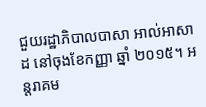ជួយរដ្ឋាភិបាលបាសា អាល់អាសាដ នៅចុងខែកញ្ញា ឆ្នាំ ២០១៥។ អន្តរាគម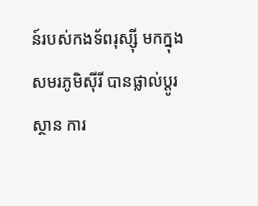ន៍របស់កងទ័ពរុស្ស៊ី មកក្នុងសមរភូមិស៊ីរី បានផ្លាល់ប្តូរស្ថាន ការ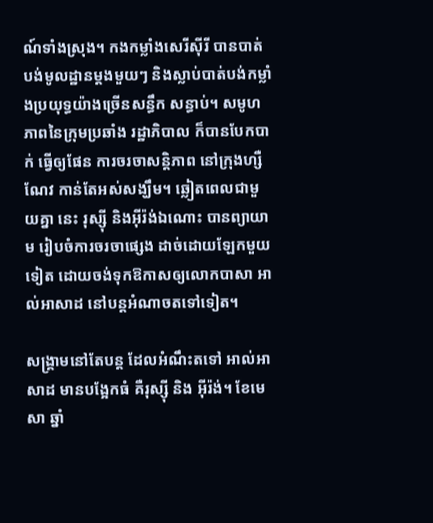ណ៍ទាំងស្រុង។ កងកម្លាំងសេរីស៊ីរី បានបាត់បង់មូលដ្ឋានម្តងមួយៗ និងស្លាប់បាត់បង់កម្លាំងប្រយុទ្ធយ៉ាងច្រើនសន្ធឹក សន្ធាប់។ សមូហភាពនៃក្រុមប្រឆាំង រដ្ឋាភិបាល ក៏បានបែកបាក់ ធ្វើឲ្យផែន ការចរចាសន្តិភាព នៅក្រុងហ្សឺណែវ កាន់តែអស់សង្ឃឹម។ ឆ្លៀតពេលជាមួយគ្នា នេះ រុស្ស៊ី និងអុីរ៉ង់ឯណោះ បានព្យាយាម រៀបចំការចរចាផ្សេង ដាច់ដោយឡែកមួយ ទៀត ដោយចង់ទុកឱកាសឲ្យលោកបាសា អាល់អាសាដ នៅបន្តអំណាចតទៅទៀត។

សង្រ្គាមនៅតែបន្ត ដែលអំណឹះតទៅ អាល់អាសាដ មានបង្អែកធំ គឺរុស្ស៊ី និង អុីរ៉ង់។ ខែមេសា ឆ្នាំ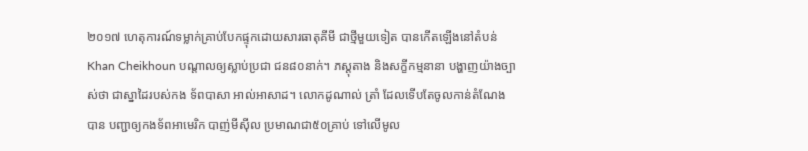២០១៧ ហេតុការណ៍ទម្លាក់គ្រាប់បែកផ្ទុកដោយសារធាតុគីមី ជាថ្មីមួយទៀត បានកើតឡើងនៅតំបន់ Khan Cheikhoun បណ្តាលឲ្យស្លាប់ប្រជា ជន៨០នាក់។ ភស្តុតាង និងសក្ខីកម្មនានា បង្ហាញយ៉ាងច្បាស់ថា ជាស្នាដៃរបស់កង ទ័ពបាសា អាល់អាសាដ។ លោកដូណាល់ ត្រាំ ដែលទើបតែចូលកាន់តំណែង បាន បញ្ជាឲ្យកងទ័ពអាមេរិក បាញ់មីស៊ីល ប្រមាណជា៥០គ្រាប់ ទៅលើមូល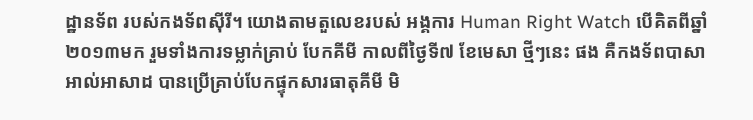ដ្ឋានទ័ព របស់កងទ័ពស៊ីរី។ យោងតាមតួលេខរបស់ អង្គការ Human Right Watch បើគិតពីឆ្នាំ ២០១៣មក រួមទាំងការទម្លាក់គ្រាប់ បែកគីមី កាលពីថ្ងៃទី៧ ខែមេសា ថ្មីៗនេះ ផង គឺកងទ័ពបាសា អាល់អាសាដ បានប្រើគ្រាប់បែកផ្ទុកសារធាតុគីមី មិ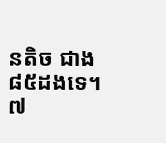នតិច ជាង៨៥ដងទេ។ ៧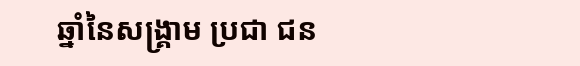ឆ្នាំនៃសង្រ្គាម ប្រជា ជន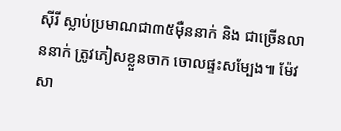ស៊ីរី ស្លាប់ប្រមាណជា៣៥ម៉ឺននាក់ និង ជាច្រើនលាននាក់ ត្រូវភៀសខ្លួនចាក ចោលផ្ទះសម្បែង៕ ម៉ែវ សា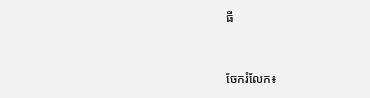ធី


ចែករំលែក៖